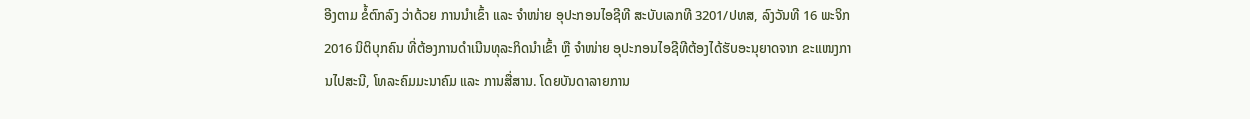ອີງຕາມ ຂໍ້ຕົກລົງ ວ່າດ້ວຍ ການນຳເຂົ້າ ແລະ ຈຳໜ່າຍ ອຸປະກອນໄອຊີທີ ສະບັບເລກທີ 3201/ປທສ, ລົງວັນທີ 16 ພະຈິກ 2016 ນິຕິບຸກຄົນ ທີ່ຕ້ອງການດຳເນີນທຸລະກິດນຳເຂົ້າ ຫຼື ຈຳໜ່າຍ ອຸປະກອນໄອຊີທີຕ້ອງໄດ້ຮັບອະນຸຍາດຈາກ ຂະແໜງການໄປສະນີ, ໂທລະຄົມມະນາຄົມ ແລະ ການສື່ສານ. ໂດຍບັນດາລາຍການ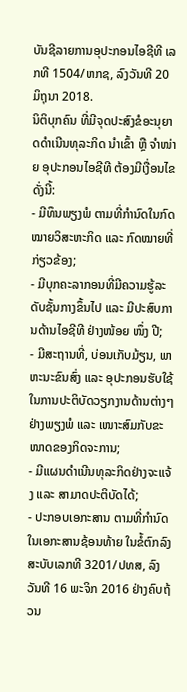ບັນຊີລາຍການອຸປະກອນໄອຊີທີ ເລກທີ 1504/ຫກຊ, ລົງວັນທີ 20 ມິຖຸນາ 2018.
ນິຕິບຸກຄົນ ທີ່ມີຈຸດປະສົງຂໍອະນຸຍາດດໍາເນີນທຸລະກິດ ນຳເຂົ້າ ຫຼື ຈໍາໜ່າຍ ອຸປະກອນໄອຊີທີ ຕ້ອງມີເງື່ອນໄຂ ດັ່ງນີ້:
- ມີທຶນພຽງພໍ ຕາມທີ່ກຳນົດໃນກົດໝາຍວິສະຫະກິດ ແລະ ກົດໝາຍທີ່ກ່ຽວຂ້ອງ;
- ມີບຸກຄະລາກອນທີ່ມີຄວາມຮູ້ລະດັບຊັ້ນກາງຂຶ້ນໄປ ແລະ ມີປະສົບການດ້ານໄອຊີທີ ຢ່າງໜ້ອຍ ໜຶ່ງ ປີ;
- ມີສະຖານທີ່, ບ່ອນເກັບມ້ຽນ, ພາຫະນະຂົນສົ່ງ ແລະ ອຸປະກອນຮັບໃຊ້ ໃນການປະຕິບັດວຽກງານດ້ານຕ່າງໆຢ່າງພຽງພໍ ແລະ ເໜາະສົມກັບຂະໜາດຂອງກິດຈະການ;
- ມີແຜນດຳເນີນທຸລະກິດຢ່າງຈະແຈ້ງ ແລະ ສາມາດປະຕິບັດໄດ້;
- ປະກອບເອກະສານ ຕາມທີ່ກໍານົດໃນເອກະສານຊ້ອນທ້າຍ ໃນຂໍ້ຕົກລົງສະບັບເລກທີ 3201/ປທສ, ລົງວັນທີ 16 ພະຈິກ 2016 ຢ່າງຄົບຖ້ວນ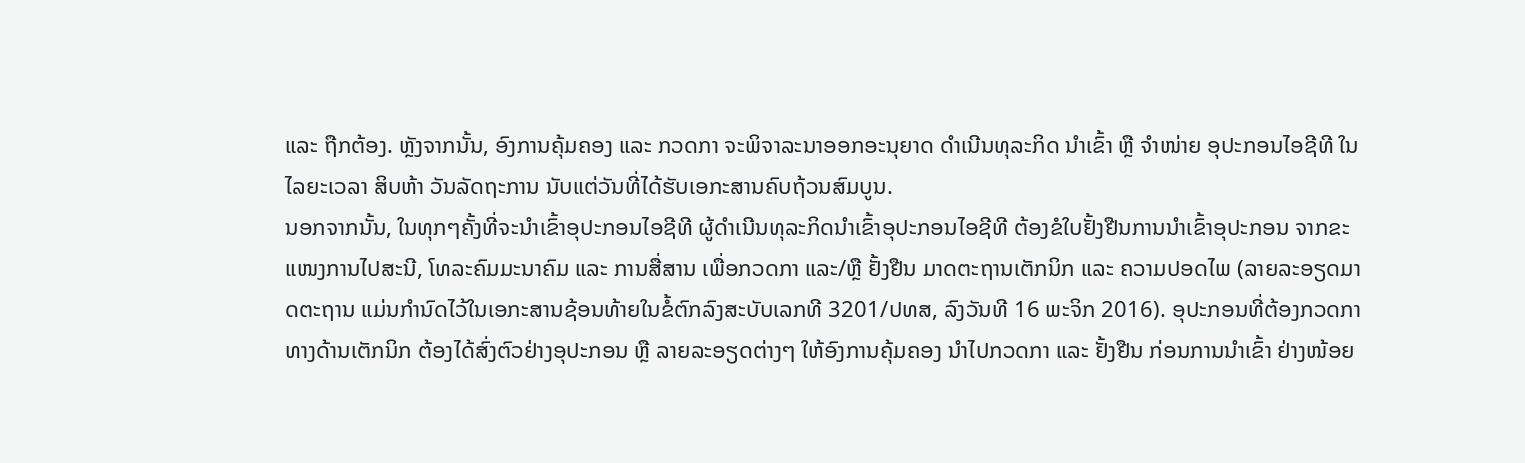ແລະ ຖືກຕ້ອງ. ຫຼັງຈາກນັ້ນ, ອົງການຄຸ້ມຄອງ ແລະ ກວດກາ ຈະພິຈາລະນາອອກອະນຸຍາດ ດຳເນີນທຸລະກິດ ນຳເຂົ້າ ຫຼື ຈຳໜ່າຍ ອຸປະກອນໄອຊີທີ ໃນໄລຍະເວລາ ສິບຫ້າ ວັນລັດຖະການ ນັບແຕ່ວັນທີ່ໄດ້ຮັບເອກະສານຄົບຖ້ວນສົມບູນ.
ນອກຈາກນັ້ນ, ໃນທຸກໆຄັ້ງທີ່ຈະນຳເຂົ້າອຸປະກອນໄອຊີທີ ຜູ້ດຳເນີນທຸລະກິດນຳເຂົ້າອຸປະກອນໄອຊີທີ ຕ້ອງຂໍໃບຢັ້ງຢືນການນຳເຂົ້າອຸປະກອນ ຈາກຂະແໜງການໄປສະນີ, ໂທລະຄົມມະນາຄົມ ແລະ ການສື່ສານ ເພື່ອກວດກາ ແລະ/ຫຼື ຢັ້ງຢືນ ມາດຕະຖານເຕັກນິກ ແລະ ຄວາມປອດໄພ (ລາຍລະອຽດມາດຕະຖານ ແມ່ນກຳນົດໄວ້ໃນເອກະສານຊ້ອນທ້າຍໃນຂໍ້ຕົກລົງສະບັບເລກທີ 3201/ປທສ, ລົງວັນທີ 16 ພະຈິກ 2016). ອຸປະກອນທີ່ຕ້ອງກວດກາທາງດ້ານເຕັກນິກ ຕ້ອງໄດ້ສົ່ງຕົວຢ່າງອຸປະກອນ ຫຼື ລາຍລະອຽດຕ່າງໆ ໃຫ້ອົງການຄຸ້ມຄອງ ນຳໄປກວດກາ ແລະ ຢັ້ງຢືນ ກ່ອນການນໍາເຂົ້າ ຢ່າງໜ້ອຍ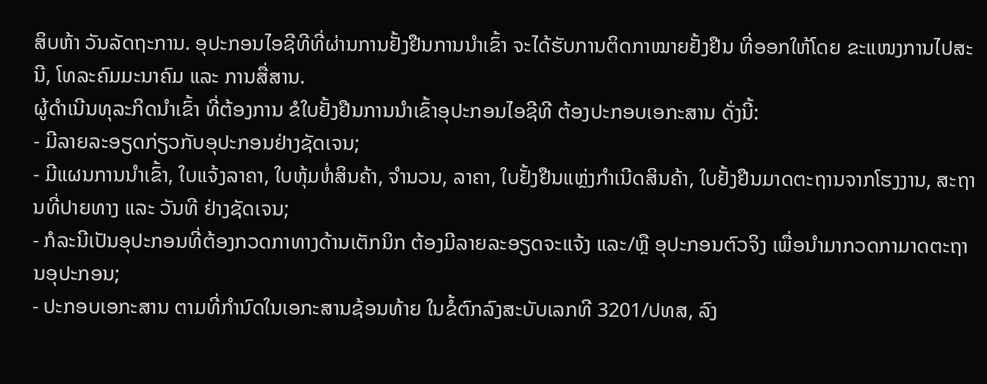ສິບຫ້າ ວັນລັດຖະການ. ອຸປະກອນໄອຊີທີທີ່ຜ່ານການຢັ້ງຢືນການນຳເຂົ້າ ຈະໄດ້ຮັບການຕິດກາໝາຍຢັ້ງຢືນ ທີ່ອອກໃຫ້ໂດຍ ຂະແໜງການໄປສະນີ, ໂທລະຄົມມະນາຄົມ ແລະ ການສື່ສານ.
ຜູ້ດຳເນີນທຸລະກິດນຳເຂົ້າ ທີ່ຕ້ອງການ ຂໍໃບຢັ້ງຢືນການນຳເຂົ້າອຸປະກອນໄອຊີທີ ຕ້ອງປະກອບເອກະສານ ດັ່ງນີ້:
- ມີລາຍລະອຽດກ່ຽວກັບອຸປະກອນຢ່າງຊັດເຈນ;
- ມີແຜນການນຳເຂົ້າ, ໃບແຈ້ງລາຄາ, ໃບຫຸ້ມຫໍ່ສິນຄ້າ, ຈໍານວນ, ລາຄາ, ໃບຢັ້ງຢືນແຫຼ່ງກຳເນີດສິນຄ້າ, ໃບຢັ້ງຢືນມາດຕະຖານຈາກໂຮງງານ, ສະຖານທີ່ປາຍທາງ ແລະ ວັນທີ ຢ່າງຊັດເຈນ;
- ກໍລະນີເປັນອຸປະກອນທີ່ຕ້ອງກວດກາທາງດ້ານເຕັກນິກ ຕ້ອງມີລາຍລະອຽດຈະແຈ້ງ ແລະ/ຫຼື ອຸປະກອນຕົວຈິງ ເພື່ອນຳມາກວດກາມາດຕະຖານອຸປະກອນ;
- ປະກອບເອກະສານ ຕາມທີ່ກໍານົດໃນເອກະສານຊ້ອນທ້າຍ ໃນຂໍ້ຕົກລົງສະບັບເລກທີ 3201/ປທສ, ລົງ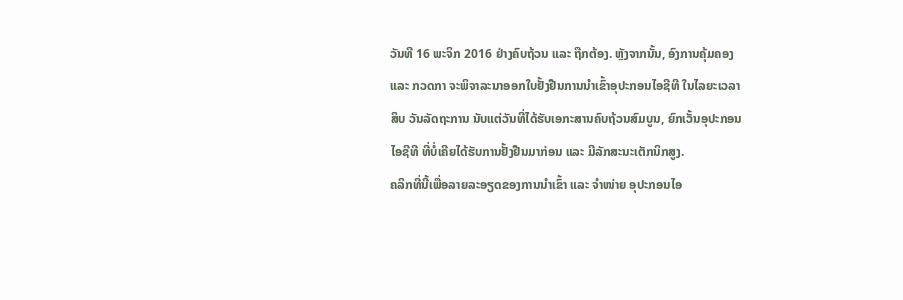ວັນທີ 16 ພະຈິກ 2016 ຢ່າງຄົບຖ້ວນ ແລະ ຖືກຕ້ອງ. ຫຼັງຈາກນັ້ນ, ອົງການຄຸ້ມຄອງ ແລະ ກວດກາ ຈະພິຈາລະນາອອກໃບຢັ້ງຢືນການນຳເຂົ້າອຸປະກອນໄອຊີທີ ໃນໄລຍະເວລາ ສິບ ວັນລັດຖະການ ນັບແຕ່ວັນທີ່ໄດ້ຮັບເອກະສານຄົບຖ້ວນສົມບູນ, ຍົກເວັ້ນອຸປະກອນໄອຊີທີ ທີ່ບໍ່ເຄີຍໄດ້ຮັບການຢັ້ງຢືນມາກ່ອນ ແລະ ມີລັກສະນະເຕັກນິກສູງ.
ຄລິກທີ່ນີ້ເພື່ອລາຍລະອຽດຂອງການນຳເຂົ້າ ແລະ ຈຳໜ່າຍ ອຸປະກອນໄອ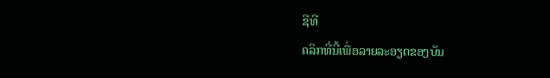ຊີທີ
ຄລິກທີ່ນີ້ເພື່ອລາຍລະອຽດຂອງບັນ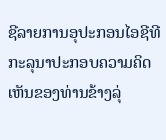ຊີລາຍການອຸປະກອນໄອຊີທີ
ກະລຸນາປະກອບຄວາມຄິດເຫັນຂອງທ່ານຂ້າງລຸ່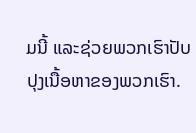ມນີ້ ແລະຊ່ວຍພວກເຮົາປັບປຸງເນື້ອຫາຂອງພວກເຮົາ.